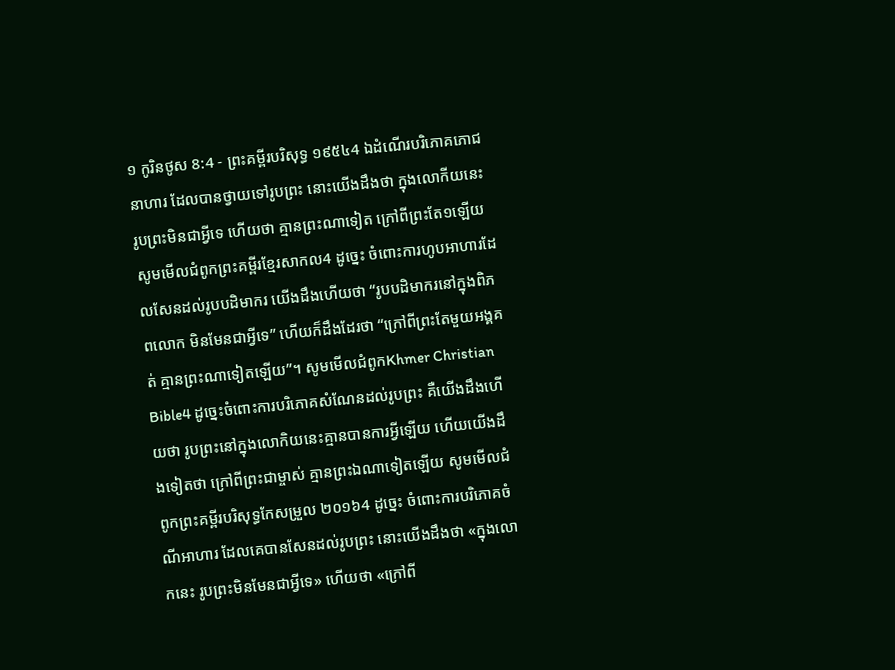១ កូរិនថូស 8:4 - ព្រះគម្ពីរបរិសុទ្ធ ១៩៥៤4 ឯដំណើរបរិភោគភោជនាហារ ដែលបានថ្វាយទៅរូបព្រះ នោះយើងដឹងថា ក្នុងលោកីយនេះ រូបព្រះមិនជាអ្វីទេ ហើយថា គ្មានព្រះណាទៀត ក្រៅពីព្រះតែ១ឡើយ សូមមើលជំពូកព្រះគម្ពីរខ្មែរសាកល4 ដូច្នេះ ចំពោះការហូបអាហារដែលសែនដល់រូបបដិមាករ យើងដឹងហើយថា “រូបបដិមាករនៅក្នុងពិភពលោក មិនមែនជាអ្វីទេ” ហើយក៏ដឹងដែរថា “ក្រៅពីព្រះតែមួយអង្គគត់ គ្មានព្រះណាទៀតឡើយ”។ សូមមើលជំពូកKhmer Christian Bible4 ដូច្នេះចំពោះការបរិភោគសំណែនដល់រូបព្រះ គឺយើងដឹងហើយថា រូបព្រះនៅក្នុងលោកិយនេះគ្មានបានការអ្វីឡើយ ហើយយើងដឹងទៀតថា ក្រៅពីព្រះជាម្ចាស់ គ្មានព្រះឯណាទៀតឡើយ សូមមើលជំពូកព្រះគម្ពីរបរិសុទ្ធកែសម្រួល ២០១៦4 ដូច្នេះ ចំពោះការបរិភោគចំណីអាហារ ដែលគេបានសែនដល់រូបព្រះ នោះយើងដឹងថា «ក្នុងលោកនេះ រូបព្រះមិនមែនជាអ្វីទេ» ហើយថា «ក្រៅពី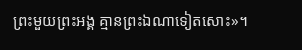ព្រះមួយព្រះអង្គ គ្មានព្រះឯណាទៀតសោះ»។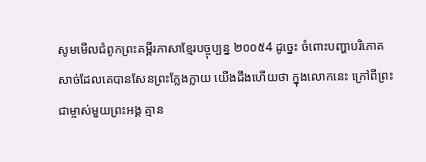សូមមើលជំពូកព្រះគម្ពីរភាសាខ្មែរបច្ចុប្បន្ន ២០០៥4 ដូច្នេះ ចំពោះបញ្ហាបរិភោគសាច់ដែលគេបានសែនព្រះក្លែងក្លាយ យើងដឹងហើយថា ក្នុងលោកនេះ ក្រៅពីព្រះជាម្ចាស់មួយព្រះអង្គ គ្មាន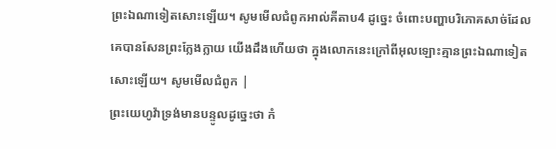ព្រះឯណាទៀតសោះឡើយ។ សូមមើលជំពូកអាល់គីតាប4 ដូច្នេះ ចំពោះបញ្ហាបរិភោគសាច់ដែលគេបានសែនព្រះក្លែងក្លាយ យើងដឹងហើយថា ក្នុងលោកនេះក្រៅពីអុលឡោះគ្មានព្រះឯណាទៀតសោះឡើយ។ សូមមើលជំពូក |
ព្រះយេហូវ៉ាទ្រង់មានបន្ទូលដូច្នេះថា កំ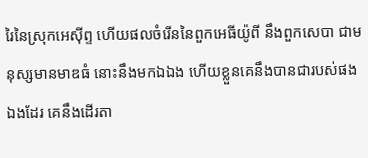រៃនៃស្រុកអេស៊ីព្ទ ហើយផលចំរើននៃពួកអេធីយ៉ូពី នឹងពួកសេបា ជាមនុស្សមានមាឌធំ នោះនឹងមកឯឯង ហើយខ្លួនគេនឹងបានជារបស់ផងឯងដែរ គេនឹងដើរតា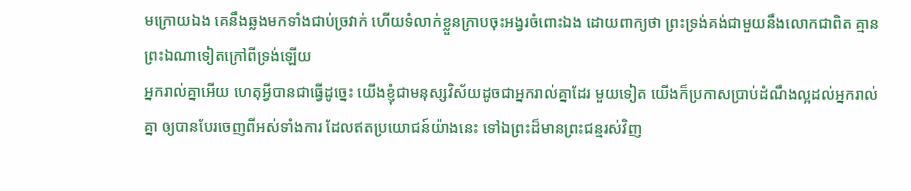មក្រោយឯង គេនឹងឆ្លងមកទាំងជាប់ច្រវាក់ ហើយទំលាក់ខ្លួនក្រាបចុះអង្វរចំពោះឯង ដោយពាក្យថា ព្រះទ្រង់គង់ជាមួយនឹងលោកជាពិត គ្មានព្រះឯណាទៀតក្រៅពីទ្រង់ឡើយ
អ្នករាល់គ្នាអើយ ហេតុអ្វីបានជាធ្វើដូច្នេះ យើងខ្ញុំជាមនុស្សវិស័យដូចជាអ្នករាល់គ្នាដែរ មួយទៀត យើងក៏ប្រកាសប្រាប់ដំណឹងល្អដល់អ្នករាល់គ្នា ឲ្យបានបែរចេញពីអស់ទាំងការ ដែលឥតប្រយោជន៍យ៉ាងនេះ ទៅឯព្រះដ៏មានព្រះជន្មរស់វិញ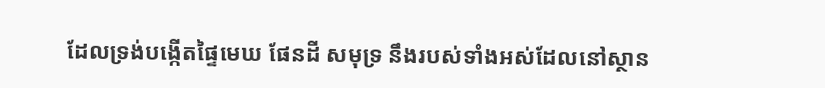ដែលទ្រង់បង្កើតផ្ទៃមេឃ ផែនដី សមុទ្រ នឹងរបស់ទាំងអស់ដែលនៅស្ថាន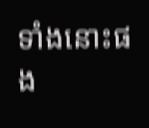ទាំងនោះផង